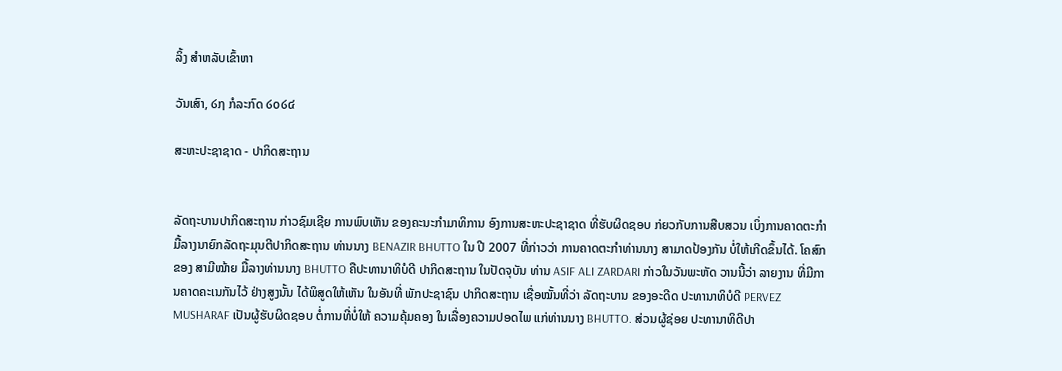ລິ້ງ ສຳຫລັບເຂົ້າຫາ

ວັນເສົາ, ໒໗ ກໍລະກົດ ໒໐໒໔

ສະຫະປະຊາຊາດ - ປາກິດສະຖານ


ລັດຖະບານປາກິດສະຖານ ກ່າວຊົມເຊີຍ ການພົບເຫັນ ຂອງຄະນະກຳມາທິການ ອົງການສະຫະປະຊາຊາດ ທີ່ຮັບຜິດຊອບ ກ່ຍວກັບການສືບສວນ ເບິ່ງການຄາດຕະກຳ ມື້ລາງນາຍົກລັດຖະມຸນຕີປາກິດສະຖານ ທ່ານນາງ BENAZIR BHUTTO ໃນ ປີ 2007 ທີ່ກ່າວວ່າ ການຄາດຕະກຳທ່ານນາງ ສາມາດປ້ອງກັນ ບໍ່ໃຫ້ເກີດຂຶ້ນໄດ້. ໂຄສົກຂອງ ສາມີໝ້າຍ ມື້ລາງທ່ານນາງ BHUTTO ຄືປະທານາທິບໍດີ ປາກິດສະຖານ ໃນປັດຈຸບັນ ທ່ານ ASIF ALI ZARDARI ກ່າວໃນວັນພະຫັດ ວານນີ້ວ່າ ລາຍງານ ທີ່ມີການຄາດຄະເນກັນໄວ້ ຢ່າງສູງນັ້ນ ໄດ້ພິສູດໃຫ້ເຫັນ ໃນອັນທີ່ ພັກປະຊາຊົນ ປາກິດສະຖານ ເຊື່ອໝັ້ນທີ່ວ່າ ລັດຖະບານ ຂອງອະດີດ ປະທານາທິບໍດີ PERVEZ MUSHARAF ເປັນຜູ້ຮັບຜິດຊອບ ຕໍ່ການທີ່ບໍ່ໃຫ້ ຄວາມຄຸ້ມຄອງ ໃນເລື່ອງຄວາມປອດໄພ ແກ່ທ່ານນາງ BHUTTO. ສ່ວນຜູ້ຊ່ອຍ ປະທານາທິດີປາ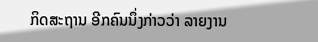ກິດສະຖານ ອີກຄົນນຶ່ງກ່າວວ່າ ລາຍງານ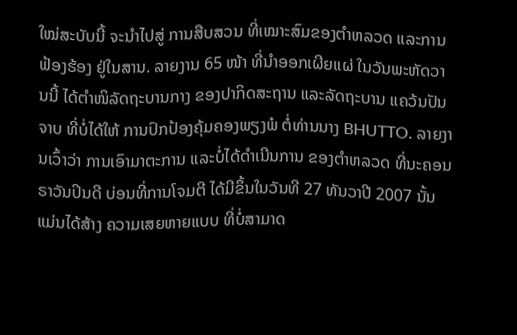ໃໝ່ສະບັບນີ້ ຈະນຳໄປສູ່ ການສືບສວນ ທີ່ເໝາະສົມຂອງຕຳຫລວດ ແລະການຟ້ອງຮ້ອງ ຢູ່ໃນສານ. ລາຍງານ 65 ໜ້າ ທີ່ນຳອອກເຜີຍແຜ່ ໃນວັນພະຫັດວານນີ້ ໄດ້ຕຳໜິລັດຖະບານກາງ ຂອງປາກິດສະຖານ ແລະລັດຖະບານ ແຄວ້ນປັນຈາບ ທີ່ບໍ່ໄດ້ໃຫ້ ການປົກປ້ອງຄຸ້ມຄອງພຽງພໍ ຕໍ່ທ່ານນາງ BHUTTO. ລາຍງານເວົ້າວ່າ ການເອົາມາຕະການ ແລະບໍ່ໄດ້ດຳເນີນການ ຂອງຕຳຫລວດ ທີ່ນະຄອນ ຣາວັນປິນດີ ບ່ອນທີ່ການໂຈມຕີ ໄດ້ມີຂຶ້ນໃນວັນທີ 27 ທັນວາປີ 2007 ນັ້ນ ແມ່ນໄດ້ສ້າງ ຄວາມເສຍຫາຍແບບ ທີ່ບໍ່ສາມາດ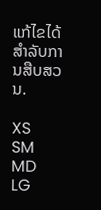ແກ້ໄຂໄດ້ ສຳລັບການສືບສວນ.

XS
SM
MD
LG